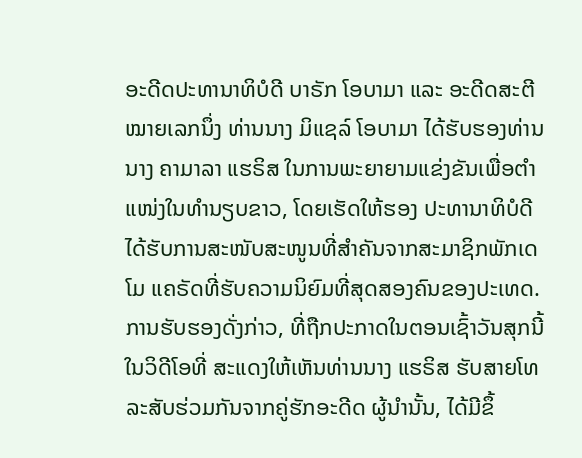ອະດີດປະທານາທິບໍດີ ບາຣັກ ໂອບາມາ ແລະ ອະດີດສະຕີໝາຍເລກນຶ່ງ ທ່ານນາງ ມິແຊລ໌ ໂອບາມາ ໄດ້ຮັບຮອງທ່ານນາງ ຄາມາລາ ແຮຣິສ ໃນການພະຍາຍາມແຂ່ງຂັນເພື່ອຕຳແໜ່ງໃນທຳນຽບຂາວ, ໂດຍເຮັດໃຫ້ຮອງ ປະທານາທິບໍດີໄດ້ຮັບການສະໜັບສະໜູນທີ່ສຳຄັນຈາກສະມາຊິກພັກເດໂມ ແຄຣັດທີ່ຮັບຄວາມນິຍົມທີ່ສຸດສອງຄົນຂອງປະເທດ.
ການຮັບຮອງດັ່ງກ່າວ, ທີ່ຖືກປະກາດໃນຕອນເຊົ້າວັນສຸກນີ້ ໃນວິດີໂອທີ່ ສະແດງໃຫ້ເຫັນທ່ານນາງ ແຮຣິສ ຮັບສາຍໂທລະສັບຮ່ວມກັນຈາກຄູ່ຮັກອະດີດ ຜູ້ນຳນັ້ນ, ໄດ້ມີຂຶ້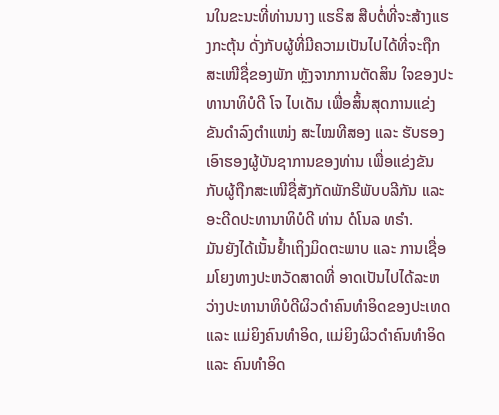ນໃນຂະນະທີ່ທ່ານນາງ ແຮຣິສ ສືບຕໍ່ທີ່ຈະສ້າງແຮງກະຕຸ້ນ ດັ່ງກັບຜູ້ທີ່ມີຄວາມເປັນໄປໄດ້ທີ່ຈະຖືກສະເໜີຊື່ຂອງພັກ ຫຼັງຈາກການຕັດສິນ ໃຈຂອງປະທານາທິບໍດີ ໂຈ ໄບເດັນ ເພື່ອສິ້ນສຸດການແຂ່ງຂັນດຳລົງຕຳແໜ່ງ ສະໄໝທີສອງ ແລະ ຮັບຮອງເອົາຮອງຜູ້ບັນຊາການຂອງທ່ານ ເພື່ອແຂ່ງຂັນ ກັບຜູ້ຖືກສະເໜີຊື່ສັງກັດພັກຣີພັບບລີກັນ ແລະ ອະດີດປະທານາທິບໍດີ ທ່ານ ດໍໂນລ ທຣຳ.
ມັນຍັງໄດ້ເນັ້ນຢໍ້າເຖິງມິດຕະພາບ ແລະ ການເຊື່ອມໂຍງທາງປະຫວັດສາດທີ່ ອາດເປັນໄປໄດ້ລະຫວ່າງປະທານາທິບໍດີຜິວດຳຄົນທຳອິດຂອງປະເທດ ແລະ ແມ່ຍິງຄົນທຳອິດ, ແມ່ຍິງຜິວດຳຄົນທຳອິດ ແລະ ຄົນທຳອິດ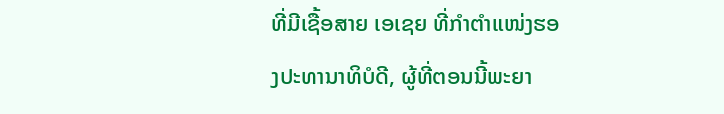ທີ່ມີເຊື້ອສາຍ ເອເຊຍ ທີ່ກຳຕຳແໜ່ງຮອງປະທານາທິບໍດີ, ຜູ້ທີ່ຕອນນີ້ພະຍາ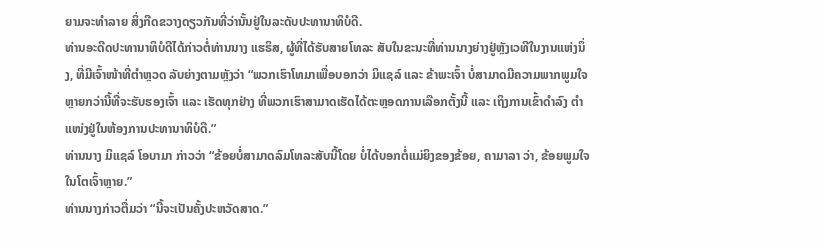ຍາມຈະທຳລາຍ ສິ່ງກີດຂວາງດຽວກັນທີ່ວ່ານັ້ນຢູ່ໃນລະດັບປະທານາທິບໍດີ.
ທ່ານອະດີດປະທານາທິບໍດີໄດ້ກ່າວຕໍ່ທ່ານນາງ ແຮຣິສ, ຜູ້ທີ່ໄດ້ຮັບສາຍໂທລະ ສັບໃນຂະນະທີ່ທ່ານນາງຍ່າງຢູ່ຫຼັງເວທີໃນງານແຫ່ງນຶ່ງ, ທີ່ມີເຈົ້າໜ້າທີ່ຕຳຫຼວດ ລັບຍ່າງຕາມຫຼັງວ່າ “ພວກເຮົາໂທມາເພື່ອບອກວ່າ ມິແຊລ໌ ແລະ ຂ້າພະເຈົ້າ ບໍ່ສາມາດມີຄວາມພາກພູມໃຈຫຼາຍກວ່ານີ້ທີ່ຈະຮັບຮອງເຈົ້າ ແລະ ເຮັດທຸກຢ່າງ ທີ່ພວກເຮົາສາມາດເຮັດໄດ້ຕະຫຼອດການເລືອກຕັ້ງນີ້ ແລະ ເຖິງການເຂົ້າດຳລົງ ຕຳແໜ່ງຢູ່ໃນຫ້ອງການປະທານາທິບໍດີ.”
ທ່ານນາງ ມິແຊລ໌ ໂອບາມາ ກ່າວວ່າ “ຂ້ອຍບໍ່ສາມາດລົມໂທລະສັບນີ້ໂດຍ ບໍ່ໄດ້ບອກຕໍ່ແມ່ຍິງຂອງຂ້ອຍ, ຄາມາລາ ວ່າ, ຂ້ອຍພູມໃຈໃນໂຕເຈົ້າຫຼາຍ.”
ທ່ານນາງກ່າວຕື່ມວ່າ “ນີ້ຈະເປັນຄັ້ງປະຫວັດສາດ.”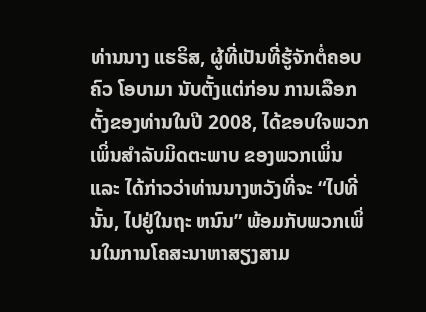ທ່ານນາງ ແຮຣິສ, ຜູ້ທີ່ເປັນທີ່ຮູ້ຈັກຕໍ່ຄອບຄົວ ໂອບາມາ ນັບຕັ້ງແຕ່ກ່ອນ ການເລືອກຕັ້ງຂອງທ່ານໃນປີ 2008, ໄດ້ຂອບໃຈພວກເພິ່ນສຳລັບມິດຕະພາບ ຂອງພວກເພິ່ນ ແລະ ໄດ້ກ່າວວ່າທ່ານນາງຫວັງທີ່ຈະ “ໄປທີ່ນັ້ນ, ໄປຢູ່ໃນຖະ ຫນົນ” ພ້ອມກັບພວກເພິ່ນໃນການໂຄສະນາຫາສຽງສາມ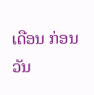ເດືອນ ກ່ອນວັນ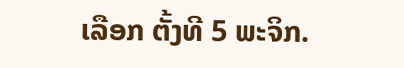ເລືອກ ຕັ້ງທີ 5 ພະຈິກ.